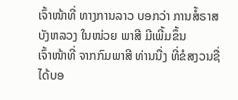ເຈົ້າໜ້າທີ່ ທາງການລາວ ບອກວ່າ ການສໍ້ຣາສ ບັງຫລວງ ໃນໜ່ວຍ ພາສີ ມີເພີ້ມຂຶ້ນ
ເຈົ້າໜ້າທີ່ ຈາກກົມພາສີ ທ່ານນື່ງ ທີ່ຂໍສງວນຊື່ ໄດ້ບອ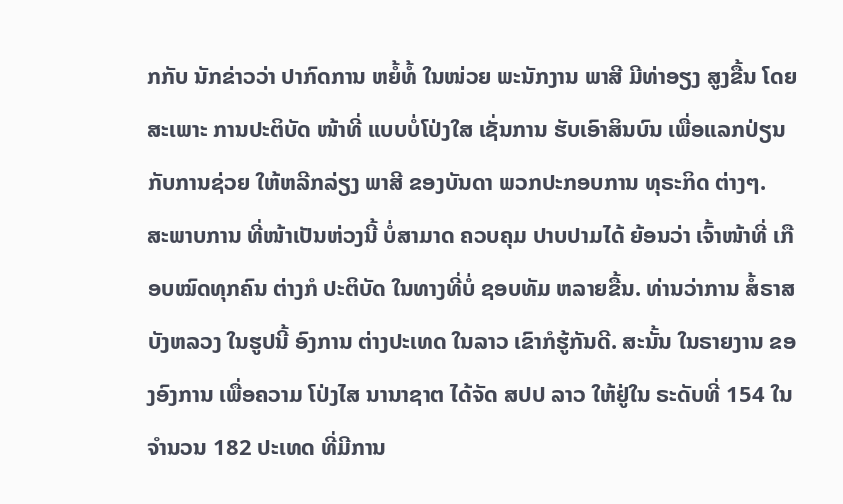ກກັບ ນັກຂ່າວວ່າ ປາກົດການ ຫຍໍ້ທໍ້ ໃນໜ່ວຍ ພະນັກງານ ພາສີ ມີທ່າອຽງ ສູງຂື້ນ ໂດຍສະເພາະ ການປະຕິບັດ ໜ້າທີ່ ແບບບໍ່ໂປ່ງໃສ ເຊັ່ນການ ຮັບເອົາສິນບົນ ເພື່ອແລກປ່ຽນ ກັບການຊ່ວຍ ໃຫ້ຫລີກລ່ຽງ ພາສີ ຂອງບັນດາ ພວກປະກອບການ ທຸຣະກິດ ຕ່າງໆ.
ສະພາບການ ທີ່ໜ້າເປັນຫ່ວງນີ້ ບໍ່ສາມາດ ຄວບຄຸມ ປາບປາມໄດ້ ຍ້ອນວ່າ ເຈົ້າໜ້າທີ່ ເກືອບໝົດທຸກຄົນ ຕ່າງກໍ ປະຕິບັດ ໃນທາງທີ່ບໍ່ ຊອບທັມ ຫລາຍຂື້ນ. ທ່ານວ່າການ ສໍ້ຣາສ ບັງຫລວງ ໃນຮູປນີ້ ອົງການ ຕ່າງປະເທດ ໃນລາວ ເຂົາກໍຮູ້ກັນດີ. ສະນັ້ນ ໃນຣາຍງານ ຂອງອົງການ ເພື່ອຄວາມ ໂປ່ງໄສ ນານາຊາຕ ໄດ້ຈັດ ສປປ ລາວ ໃຫ້ຢູ່ໃນ ຣະດັບທີ່ 154 ໃນຈໍານວນ 182 ປະເທດ ທີ່ມີການ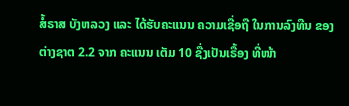ສໍ້ຣາສ ບັງຫລວງ ແລະ ໄດ້ຮັບຄະແນນ ຄວາມເຊື່ອຖື ໃນການລົງທືນ ຂອງຕ່າງຊາຕ 2.2 ຈາກ ຄະແນນ ເຕັມ 10 ຊື່ງເປັນເຣື້ອງ ທີ່ໜ້າ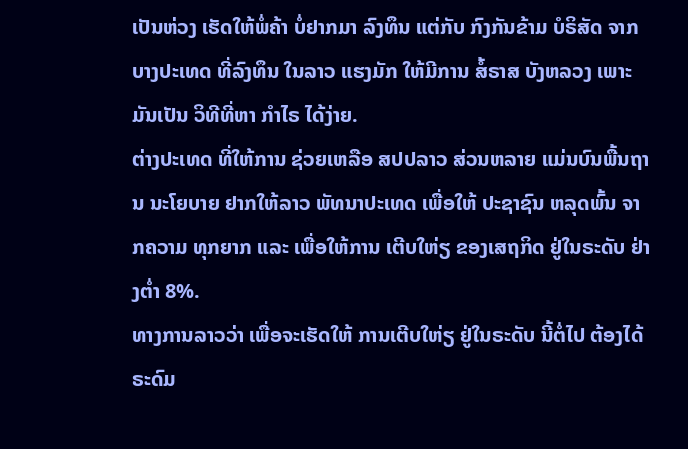ເປັນຫ່ວງ ເຮັດໃຫ້ພໍ່ຄ້າ ບໍ່ຢາກມາ ລົງທຶນ ແຕ່ກັບ ກົງກັນຂ້າມ ບໍຣິສັດ ຈາກບາງປະເທດ ທີ່ລົງທຶນ ໃນລາວ ແຮງມັກ ໃຫ້ມີການ ສໍ້ຣາສ ບັງຫລວງ ເພາະມັນເປັນ ວິທີທີ່ຫາ ກໍາໄຣ ໄດ້ງ່າຍ.
ຕ່າງປະເທດ ທີ່ໃຫ້ການ ຊ່ວຍເຫລືອ ສປປລາວ ສ່ວນຫລາຍ ແມ່ນບົນພື້ນຖານ ນະໂຍບາຍ ຢາກໃຫ້ລາວ ພັທນາປະເທດ ເພື່ອໃຫ້ ປະຊາຊົນ ຫລຸດພົ້ນ ຈາກຄວາມ ທຸກຍາກ ແລະ ເພື່ອໃຫ້ການ ເຕີບໃຫ່ຽ ຂອງເສຖກິດ ຢູ່ໃນຣະດັບ ຢ່າງຕໍ່າ 8%.
ທາງການລາວວ່າ ເພື່ອຈະເຮັດໃຫ້ ການເຕີບໃຫ່ຽ ຢູ່ໃນຣະດັບ ນີ້ຕໍ່ໄປ ຕ້ອງໄດ້ຣະດົມ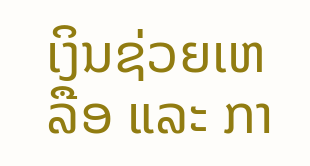ເງິນຊ່ວຍເຫລືອ ແລະ ກາ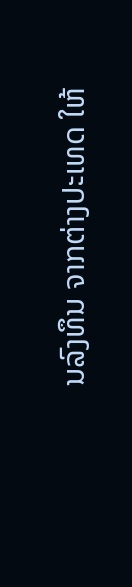ນລົງທຶນ ຈາກຕ່າງປະເທດ ໃຫ້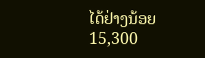ໄດ້ຢ່າງນ້ອຍ 15,300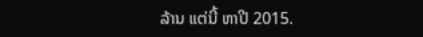ລ້ານ ແຕ່ນີ້ ຫາປີ 2015.